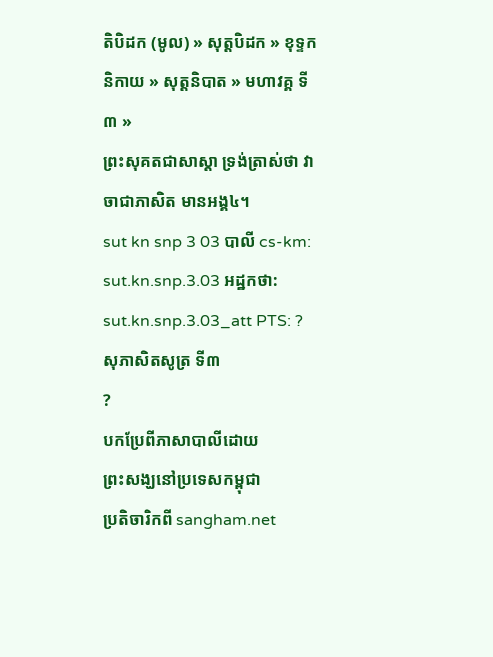តិបិដក (មូល) » សុត្តបិដក » ខុទ្ទកនិកាយ » សុត្តនិបាត » មហាវគ្គ ទី៣ »
ព្រះសុគតជាសាស្តា ទ្រង់ត្រាស់ថា វាចាជាភាសិត មានអង្គ៤។
sut kn snp 3 03 បាលី cs-km: sut.kn.snp.3.03 អដ្ឋកថា: sut.kn.snp.3.03_att PTS: ?
សុភាសិតសូត្រ ទី៣
?
បកប្រែពីភាសាបាលីដោយ
ព្រះសង្ឃនៅប្រទេសកម្ពុជា
ប្រតិចារិកពី sangham.net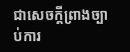ជាសេចក្តីព្រាងច្បាប់ការ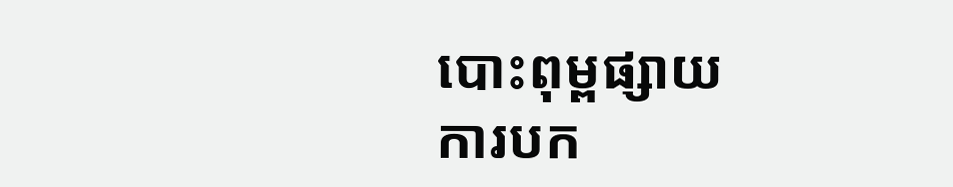បោះពុម្ពផ្សាយ
ការបក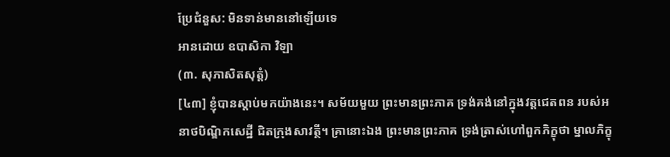ប្រែជំនួស: មិនទាន់មាននៅឡើយទេ
អានដោយ ឧបាសិកា វិឡា
(៣. សុភាសិតសុត្តំ)
[៤៣] ខ្ញុំបានស្តាប់មកយ៉ាងនេះ។ សម័យមួយ ព្រះមានព្រះភាគ ទ្រង់គង់នៅក្នុងវត្តជេតពន របស់អនាថបិណ្ឌិកសេដ្ឋី ជិតក្រុងសាវត្ថី។ គ្រានោះឯង ព្រះមានព្រះភាគ ទ្រង់ត្រាស់ហៅពួកភិក្ខុថា ម្នាលភិក្ខុ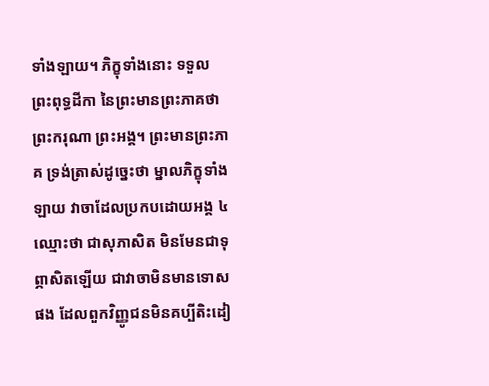ទាំងឡាយ។ ភិក្ខុទាំងនោះ ទទួលព្រះពុទ្ធដីកា នៃព្រះមានព្រះភាគថា ព្រះករុណា ព្រះអង្គ។ ព្រះមានព្រះភាគ ទ្រង់ត្រាស់ដូច្នេះថា ម្នាលភិក្ខុទាំងឡាយ វាចាដែលប្រកបដោយអង្គ ៤ ឈ្មោះថា ជាសុភាសិត មិនមែនជាទុព្ភាសិតឡើយ ជាវាចាមិនមានទោសផង ដែលពួកវិញ្ញូជនមិនគប្បីតិះដៀ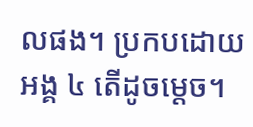លផង។ ប្រកបដោយអង្គ ៤ តើដូចម្តេច។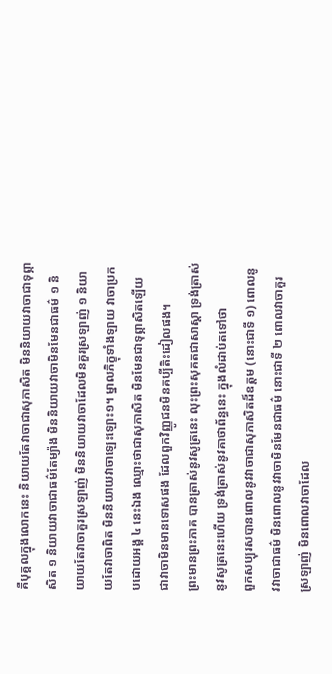គឺបុគ្គលក្នុងលោកនេះ និយាយតែវាចាជាសុភាសិត មិននិយាយវាចាជាទុព្ភាសិត ១ និយាយវាចាជាធម៌តែម្យ៉ាង មិននិយាយវាចាមិនមែនជាធម៌ ១ និយាយតែវាចាគួរស្រឡាញ់ មិននិយាយវាចាដែលមិនគួរស្រឡាញ់ ១ និយាយតែវាចាពិត មិននិយាយវាចាឡេះឡោះ១។ ម្នាលភិក្ខុទាំងឡាយ វាចាប្រកបដោយអង្គ ៤ នេះឯង ឈ្មោះថាជាសុភាសិត មិនមែនជាទុព្ភាសិតឡើយ ជាវាចាមិនមានទោសផង ដែលពួកវិញ្ញូជនមិនគប្បីតិះដៀលផង។
ព្រះមានព្រះភាគ បានត្រាស់នូវសូត្រនេះ លុះព្រះសុគតជាសាស្តា ទ្រង់ត្រាស់នូវសូត្រនេះហើយ ទ្រង់ត្រាស់នូវគាថាព័ន្ធនេះ ក្នុងលំដាប់តទៅថា
ពួកសប្បុរសបានពោលនូវវាចាជាសុភាសិតដ៏ឧត្តម (នោះជាទី ១) ពោលនូវវាចាជាធម៌ មិនពោលនូវវាចាមិនមែនជាធម៌ នោះជាទី ២ ពោលវាចាគួរស្រឡាញ់ មិនពោលវាចាដែល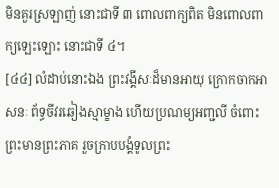មិនគួរស្រឡាញ់ នោះជាទី ៣ ពោលពាក្យពិត មិនពោលពាក្យឡេះឡោះ នោះជាទី ៤។
[៤៤] លំដាប់នោះឯង ព្រះវង្គីសៈដ៏មានអាយុ ក្រោកចាកអាសនៈ ព័ទ្ធចីវរឆៀងស្មាម្ខាង ហើយប្រណម្យអញ្ជលី ចំពោះព្រះមានព្រះភាគ រួចក្រាបបង្គំទូលព្រះ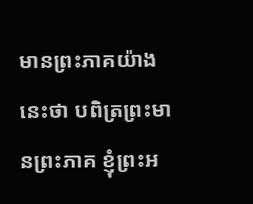មានព្រះភាគយ៉ាងនេះថា បពិត្រព្រះមានព្រះភាគ ខ្ញុំព្រះអ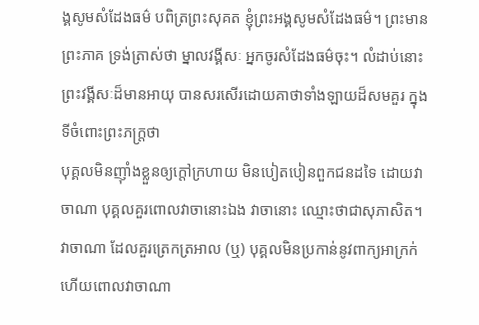ង្គសូមសំដែងធម៌ បពិត្រព្រះសុគត ខ្ញុំព្រះអង្គសូមសំដែងធម៌។ ព្រះមានព្រះភាគ ទ្រង់ត្រាស់ថា ម្នាលវង្គីសៈ អ្នកចូរសំដែងធម៌ចុះ។ លំដាប់នោះ ព្រះវង្គីសៈដ៏មានអាយុ បានសរសើរដោយគាថាទាំងឡាយដ៏សមគួរ ក្នុងទីចំពោះព្រះភក្រ្តថា
បុគ្គលមិនញ៉ាំងខ្លួនឲ្យក្តៅក្រហាយ មិនបៀតបៀនពួកជនដទៃ ដោយវាចាណា បុគ្គលគួរពោលវាចានោះឯង វាចានោះ ឈ្មោះថាជាសុភាសិត។ វាចាណា ដែលគួរត្រេកត្រអាល (ឬ) បុគ្គលមិនប្រកាន់នូវពាក្យអាក្រក់ ហើយពោលវាចាណា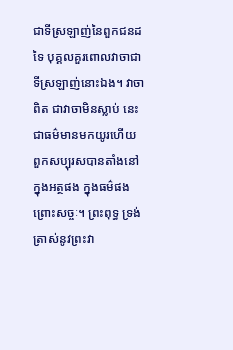ជាទីស្រឡាញ់នៃពួកជនដទៃ បុគ្គលគួរពោលវាចាជាទីស្រឡាញ់នោះឯង។ វាចាពិត ជាវាចាមិនស្លាប់ នេះជាធម៌មានមកយូរហើយ ពួកសប្បុរសបានតាំងនៅក្នុងអត្ថផង ក្នុងធម៌ផង ព្រោះសច្ចៈ។ ព្រះពុទ្ធ ទ្រង់ត្រាស់នូវព្រះវា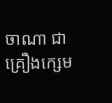ចាណា ជាគ្រឿងក្សេម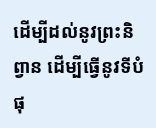ដើម្បីដល់នូវព្រះនិព្វាន ដើម្បីធ្វើនូវទីបំផុ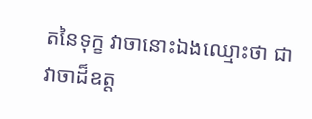តនៃទុក្ខ វាចានោះឯងឈ្មោះថា ជាវាចាដ៏ឧត្ត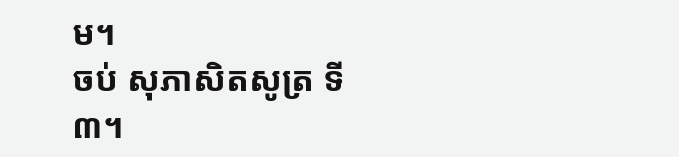ម។
ចប់ សុភាសិតសូត្រ ទី៣។